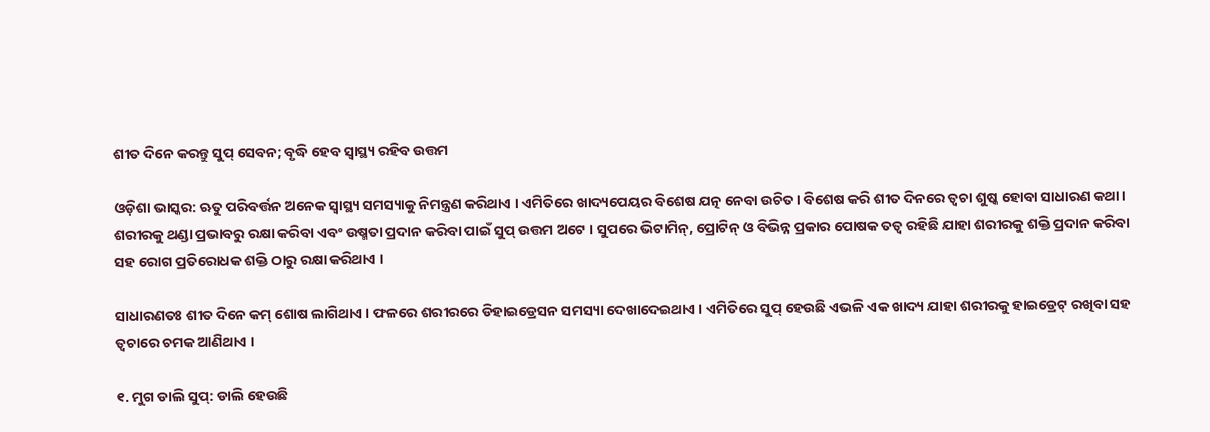ଶୀତ ଦିନେ କରନ୍ତୁ ସୁପ୍ ସେବନ; ବୃଦ୍ଧି ହେବ ସ୍ୱାସ୍ଥ୍ୟ ରହିବ ଉତ୍ତମ

ଓଡ଼ିଶା ଭାସ୍କର: ଋତୁ ପରିବର୍ତ୍ତନ ଅନେକ ସ୍ୱାସ୍ଥ୍ୟ ସମସ୍ୟାକୁ ନିମନ୍ତ୍ରଣ କରିଥାଏ । ଏମିତିରେ ଖାଦ୍ୟପେୟର ବିଶେଷ ଯତ୍ନ ନେବା ଉଚିତ । ବିଶେଷ କରି ଶୀତ ଦିନରେ ତ୍ୱଚା ଶୁଷ୍କ ହୋବା ସାଧାରଣ କଥା । ଶରୀରକୁ ଥଣ୍ଡା ପ୍ରଭାବରୁ ରକ୍ଷା କରିବା ଏବଂ ଉଷ୍ମତା ପ୍ରଦାନ କରିବା ପାଇଁ ସୁପ୍ ଉତ୍ତମ ଅଟେ । ସୁପରେ ଭିଟାମିନ୍, ପ୍ରୋଟିନ୍ ଓ ବିଭିନ୍ନ ପ୍ରକାର ପୋଷକ ତତ୍ୱ ରହିଛି ଯାହା ଶରୀରକୁ ଶକ୍ତି ପ୍ରଦାନ କରିବା ସହ ରୋଗ ପ୍ରତିରୋଧକ ଶକ୍ତି ଠାରୁ ରକ୍ଷା କରିଥାଏ ।

ସାଧାରଣତଃ ଶୀତ ଦିନେ କମ୍ ଶୋଷ ଲାଗିଥାଏ । ଫଳରେ ଶରୀରରେ ଡିହାଇଡ୍ରେସନ ସମସ୍ୟା ଦେଖାଦେଇଥାଏ । ଏମିତିରେ ସୁପ୍ ହେଉଛି ଏଭଳି ଏକ ଖାଦ୍ୟ ଯାହା ଶରୀରକୁ ହାଇଡ୍ରେଟ୍ ରଖିବା ସହ ତ୍ୱଚାରେ ଚମକ ଆଣିଥାଏ ।

୧. ମୁଗ ଡାଲି ସୁପ୍: ଡାଲି ହେଉଛି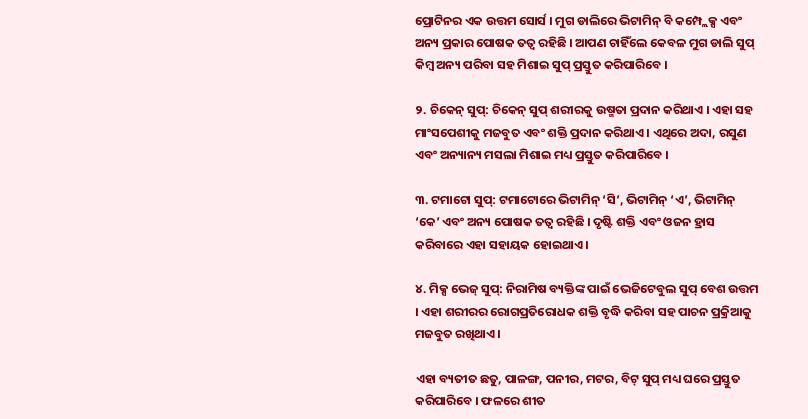ପ୍ରୋଟିନର ଏକ ଉତ୍ତମ ସୋର୍ସ । ମୁଗ ଡାଲିରେ ଭିଟାମିନ୍ ବି କମ୍ପ୍ଲେକ୍ସ ଏବଂ ଅନ୍ୟ ପ୍ରକାର ପୋଷକ ତତ୍ୱ ରହିଛି । ଆପଣ ଚାହିଁଲେ କେବଳ ମୁଗ ଡାଲି ସୁପ୍ କିମ୍ବ ଅନ୍ୟ ପରିବା ସହ ମିଶାଇ ସୁପ୍ ପ୍ରସ୍ତୁତ କରିପାରିବେ ।

୨. ଚିକେନ୍ ସୁପ୍: ଚିକେନ୍ ସୁପ୍ ଶରୀରକୁ ଉଷ୍ମତା ପ୍ରଦାନ କରିଥାଏ । ଏହା ସହ ମାଂସପେଶୀକୁ ମଜବୁତ ଏବଂ ଶକ୍ତି ପ୍ରଦାନ କରିଥାଏ । ଏଥିରେ ଅଦା, ରସୁଣ ଏବଂ ଅନ୍ୟାନ୍ୟ ମସଲା ମିଶାଇ ମଧ୍ୟ ପ୍ରସ୍ତୁତ କରିପାରିବେ ।

୩. ଟମାଟୋ ସୁପ୍: ଟମାଟୋରେ ଭିଟାମିନ୍ ‘ସି’, ଭିଟାମିନ୍ ‘ଏ’, ଭିଟାମିନ୍ ‘କେ’ ଏବଂ ଅନ୍ୟ ପୋଷକ ତତ୍ୱ ରହିଛି । ଦୃଷ୍ଟି ଶକ୍ତି ଏବଂ ଓଜନ ହ୍ରାସ କରିବାରେ ଏହା ସହାୟକ ହୋଇଥାଏ ।

୪. ମିକ୍ସ ଭେଜ୍ ସୁପ୍: ନିରାମିଷ ବ୍ୟକ୍ତିଙ୍କ ପାଇଁ ଭେଜିଟେବୁଲ ସୁପ୍ ବେଶ ଉତ୍ତମ । ଏହା ଶରୀରର ରୋଗପ୍ରତିରୋଧକ ଶକ୍ତି ବୃଦ୍ଧି କରିବା ସହ ପାଚନ ପ୍ରକ୍ରିଆକୁ ମଜବୁତ ରଖିଥାଏ ।

ଏହା ବ୍ୟତୀତ ଛତୁ, ପାଳଙ୍ଗ, ପନୀର, ମଟର, ବିଟ୍ ସୁପ୍ ମଧ୍ୟ ଘରେ ପ୍ରସ୍ତୁତ କରିପାରିବେ । ଫଳରେ ଶୀତ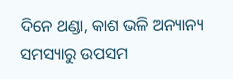ଦିନେ ଥଣ୍ଡା, କାଶ ଭଳି ଅନ୍ୟାନ୍ୟ ସମସ୍ୟାରୁ ଉପସମ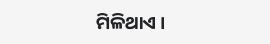ମିଳିଥାଏ ।